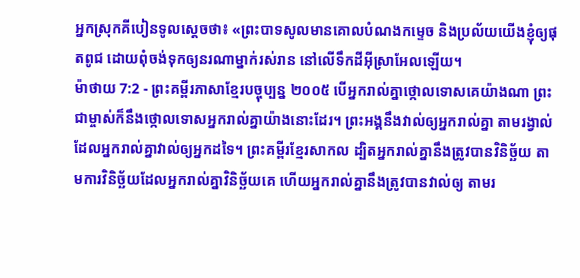អ្នកស្រុកគីបៀនទូលស្ដេចថា៖ «ព្រះបាទសូលមានគោលបំណងកម្ទេច និងប្រល័យយើងខ្ញុំឲ្យផុតពូជ ដោយពុំចង់ទុកឲ្យនរណាម្នាក់រស់រាន នៅលើទឹកដីអ៊ីស្រាអែលឡើយ។
ម៉ាថាយ 7:2 - ព្រះគម្ពីរភាសាខ្មែរបច្ចុប្បន្ន ២០០៥ បើអ្នករាល់គ្នាថ្កោលទោសគេយ៉ាងណា ព្រះជាម្ចាស់ក៏នឹងថ្កោលទោសអ្នករាល់គ្នាយ៉ាងនោះដែរ។ ព្រះអង្គនឹងវាល់ឲ្យអ្នករាល់គ្នា តាមរង្វាល់ដែលអ្នករាល់គ្នាវាល់ឲ្យអ្នកដទៃ។ ព្រះគម្ពីរខ្មែរសាកល ដ្បិតអ្នករាល់គ្នានឹងត្រូវបានវិនិច្ឆ័យ តាមការវិនិច្ឆ័យដែលអ្នករាល់គ្នាវិនិច្ឆ័យគេ ហើយអ្នករាល់គ្នានឹងត្រូវបានវាល់ឲ្យ តាមរ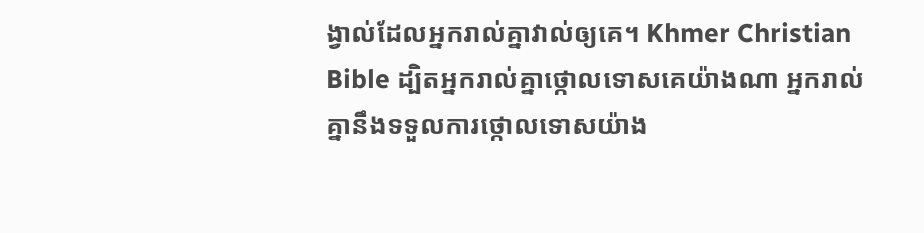ង្វាល់ដែលអ្នករាល់គ្នាវាល់ឲ្យគេ។ Khmer Christian Bible ដ្បិតអ្នករាល់គ្នាថ្កោលទោសគេយ៉ាងណា អ្នករាល់គ្នានឹងទទួលការថ្កោលទោសយ៉ាង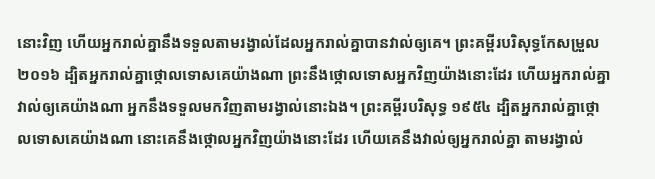នោះវិញ ហើយអ្នករាល់គ្នានឹងទទួលតាមរង្វាល់ដែលអ្នករាល់គ្នាបានវាល់ឲ្យគេ។ ព្រះគម្ពីរបរិសុទ្ធកែសម្រួល ២០១៦ ដ្បិតអ្នករាល់គ្នាថ្កោលទោសគេយ៉ាងណា ព្រះនឹងថ្កោលទោសអ្នកវិញយ៉ាងនោះដែរ ហើយអ្នករាល់គ្នាវាល់ឲ្យគេយ៉ាងណា អ្នកនឹងទទួលមកវិញតាមរង្វាល់នោះឯង។ ព្រះគម្ពីរបរិសុទ្ធ ១៩៥៤ ដ្បិតអ្នករាល់គ្នាថ្កោលទោសគេយ៉ាងណា នោះគេនឹងថ្កោលអ្នកវិញយ៉ាងនោះដែរ ហើយគេនឹងវាល់ឲ្យអ្នករាល់គ្នា តាមរង្វាល់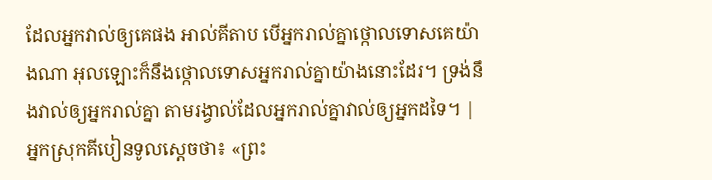ដែលអ្នកវាល់ឲ្យគេផង អាល់គីតាប បើអ្នករាល់គ្នាថ្កោលទោសគេយ៉ាងណា អុលឡោះក៏នឹងថ្កោលទោសអ្នករាល់គ្នាយ៉ាងនោះដែរ។ ទ្រង់នឹងវាល់ឲ្យអ្នករាល់គ្នា តាមរង្វាល់ដែលអ្នករាល់គ្នាវាល់ឲ្យអ្នកដទៃ។ |
អ្នកស្រុកគីបៀនទូលស្ដេចថា៖ «ព្រះ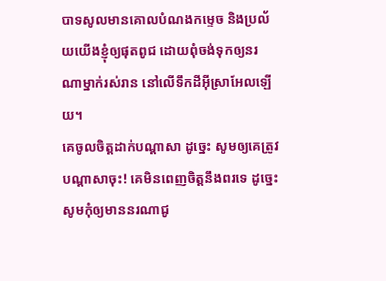បាទសូលមានគោលបំណងកម្ទេច និងប្រល័យយើងខ្ញុំឲ្យផុតពូជ ដោយពុំចង់ទុកឲ្យនរណាម្នាក់រស់រាន នៅលើទឹកដីអ៊ីស្រាអែលឡើយ។
គេចូលចិត្តដាក់បណ្ដាសា ដូច្នេះ សូមឲ្យគេត្រូវបណ្ដាសាចុះ! គេមិនពេញចិត្តនឹងពរទេ ដូច្នេះ សូមកុំឲ្យមាននរណាជូ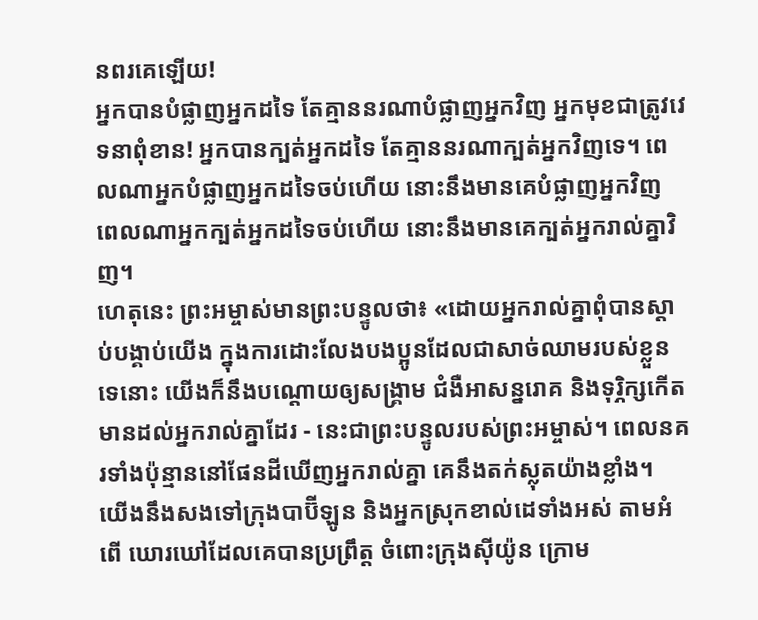នពរគេឡើយ!
អ្នកបានបំផ្លាញអ្នកដទៃ តែគ្មាននរណាបំផ្លាញអ្នកវិញ អ្នកមុខជាត្រូវវេទនាពុំខាន! អ្នកបានក្បត់អ្នកដទៃ តែគ្មាននរណាក្បត់អ្នកវិញទេ។ ពេលណាអ្នកបំផ្លាញអ្នកដទៃចប់ហើយ នោះនឹងមានគេបំផ្លាញអ្នកវិញ ពេលណាអ្នកក្បត់អ្នកដទៃចប់ហើយ នោះនឹងមានគេក្បត់អ្នករាល់គ្នាវិញ។
ហេតុនេះ ព្រះអម្ចាស់មានព្រះបន្ទូលថា៖ «ដោយអ្នករាល់គ្នាពុំបានស្ដាប់បង្គាប់យើង ក្នុងការដោះលែងបងប្អូនដែលជាសាច់ឈាមរបស់ខ្លួនទេនោះ យើងក៏នឹងបណ្ដោយឲ្យសង្គ្រាម ជំងឺអាសន្នរោគ និងទុរ្ភិក្សកើតមានដល់អ្នករាល់គ្នាដែរ - នេះជាព្រះបន្ទូលរបស់ព្រះអម្ចាស់។ ពេលនគរទាំងប៉ុន្មាននៅផែនដីឃើញអ្នករាល់គ្នា គេនឹងតក់ស្លុតយ៉ាងខ្លាំង។
យើងនឹងសងទៅក្រុងបាប៊ីឡូន និងអ្នកស្រុកខាល់ដេទាំងអស់ តាមអំពើ ឃោរឃៅដែលគេបានប្រព្រឹត្ត ចំពោះក្រុងស៊ីយ៉ូន ក្រោម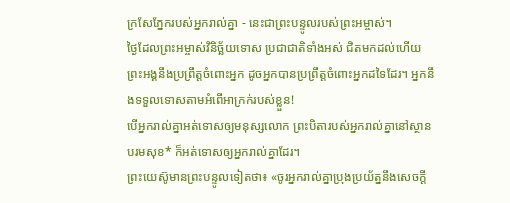ក្រសែភ្នែករបស់អ្នករាល់គ្នា - នេះជាព្រះបន្ទូលរបស់ព្រះអម្ចាស់។
ថ្ងៃដែលព្រះអម្ចាស់វិនិច្ឆ័យទោស ប្រជាជាតិទាំងអស់ ជិតមកដល់ហើយ ព្រះអង្គនឹងប្រព្រឹត្តចំពោះអ្នក ដូចអ្នកបានប្រព្រឹត្តចំពោះអ្នកដទៃដែរ។ អ្នកនឹងទទួលទោសតាមអំពើអាក្រក់របស់ខ្លួន!
បើអ្នករាល់គ្នាអត់ទោសឲ្យមនុស្សលោក ព្រះបិតារបស់អ្នករាល់គ្នានៅស្ថានបរមសុខ* ក៏អត់ទោសឲ្យអ្នករាល់គ្នាដែរ។
ព្រះយេស៊ូមានព្រះបន្ទូលទៀតថា៖ «ចូរអ្នករាល់គ្នាប្រុងប្រយ័ត្ននឹងសេចក្ដី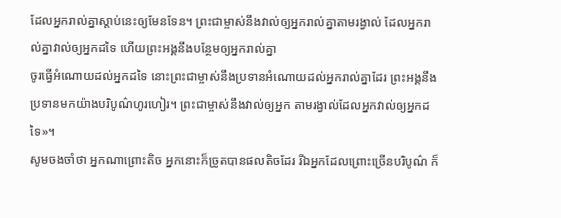ដែលអ្នករាល់គ្នាស្ដាប់នេះឲ្យមែនទែន។ ព្រះជាម្ចាស់នឹងវាល់ឲ្យអ្នករាល់គ្នាតាមរង្វាល់ ដែលអ្នករាល់គ្នាវាល់ឲ្យអ្នកដទៃ ហើយព្រះអង្គនឹងបន្ថែមឲ្យអ្នករាល់គ្នា
ចូរធ្វើអំណោយដល់អ្នកដទៃ នោះព្រះជាម្ចាស់នឹងប្រទានអំណោយដល់អ្នករាល់គ្នាដែរ ព្រះអង្គនឹងប្រទានមកយ៉ាងបរិបូណ៌ហូរហៀរ។ ព្រះជាម្ចាស់នឹងវាល់ឲ្យអ្នក តាមរង្វាល់ដែលអ្នកវាល់ឲ្យអ្នកដទៃ»។
សូមចងចាំថា អ្នកណាព្រោះតិច អ្នកនោះក៏ច្រូតបានផលតិចដែរ រីឯអ្នកដែលព្រោះច្រើនបរិបូណ៌ ក៏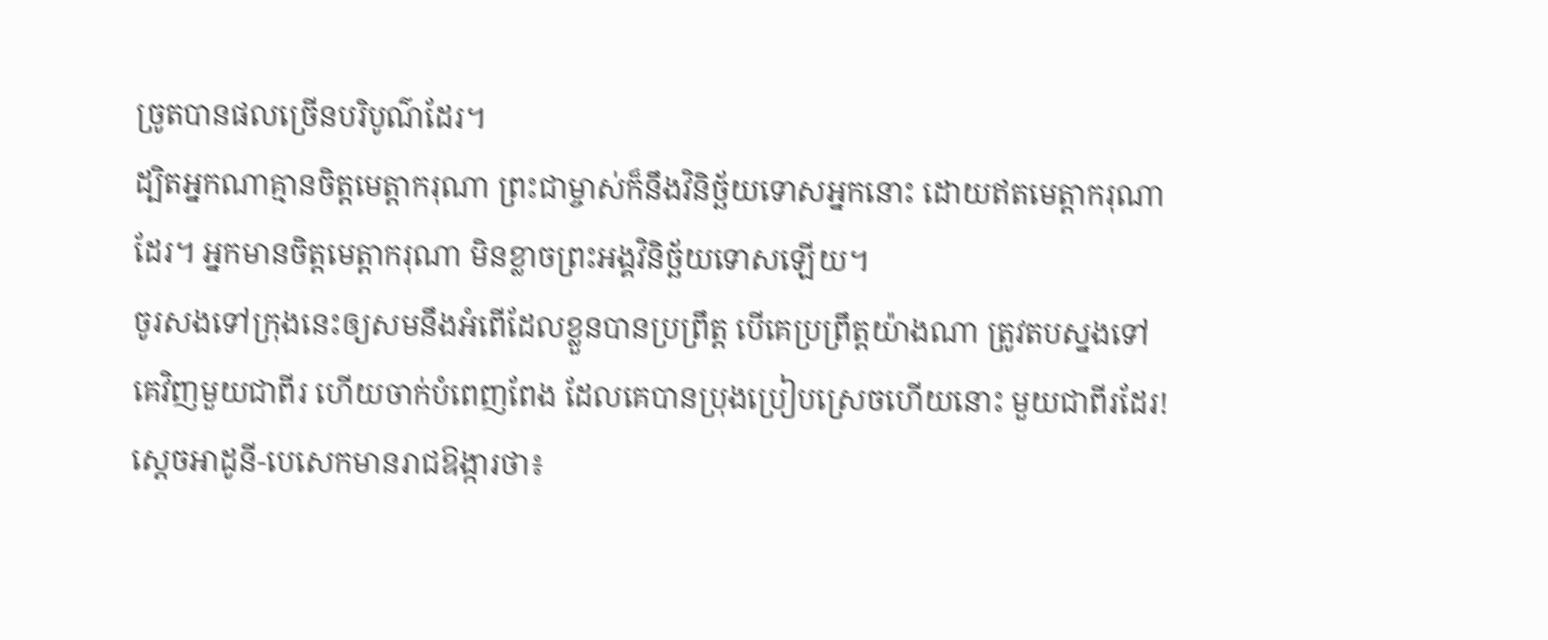ច្រូតបានផលច្រើនបរិបូណ៌ដែរ។
ដ្បិតអ្នកណាគ្មានចិត្តមេត្តាករុណា ព្រះជាម្ចាស់ក៏នឹងវិនិច្ឆ័យទោសអ្នកនោះ ដោយឥតមេត្តាករុណាដែរ។ អ្នកមានចិត្តមេត្តាករុណា មិនខ្លាចព្រះអង្គវិនិច្ឆ័យទោសឡើយ។
ចូរសងទៅក្រុងនេះឲ្យសមនឹងអំពើដែលខ្លួនបានប្រព្រឹត្ត បើគេប្រព្រឹត្តយ៉ាងណា ត្រូវតបស្នងទៅគេវិញមួយជាពីរ ហើយចាក់បំពេញពែង ដែលគេបានប្រុងប្រៀបស្រេចហើយនោះ មួយជាពីរដែរ!
ស្ដេចអាដូនី-បេសេកមានរាជឱង្ការថា៖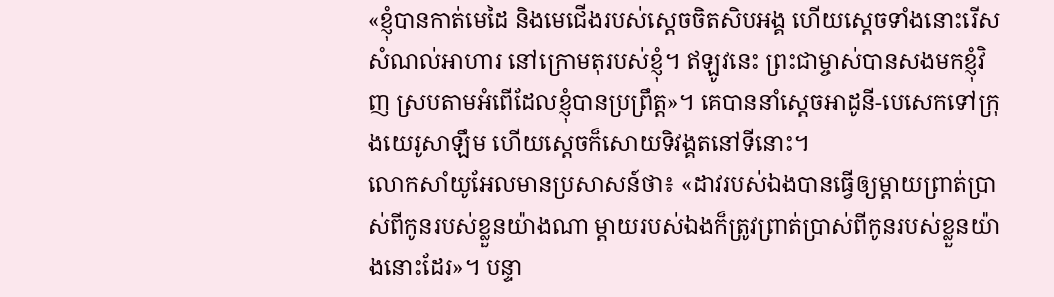«ខ្ញុំបានកាត់មេដៃ និងមេជើងរបស់ស្ដេចចិតសិបអង្គ ហើយស្ដេចទាំងនោះរើសសំណល់អាហារ នៅក្រោមតុរបស់ខ្ញុំ។ ឥឡូវនេះ ព្រះជាម្ចាស់បានសងមកខ្ញុំវិញ ស្របតាមអំពើដែលខ្ញុំបានប្រព្រឹត្ត»។ គេបាននាំស្ដេចអាដូនី-បេសេកទៅក្រុងយេរូសាឡឹម ហើយស្ដេចក៏សោយទិវង្គតនៅទីនោះ។
លោកសាំយូអែលមានប្រសាសន៍ថា៖ «ដាវរបស់ឯងបានធ្វើឲ្យម្ដាយព្រាត់ប្រាស់ពីកូនរបស់ខ្លួនយ៉ាងណា ម្ដាយរបស់ឯងក៏ត្រូវព្រាត់ប្រាស់ពីកូនរបស់ខ្លួនយ៉ាងនោះដែរ»។ បន្ទា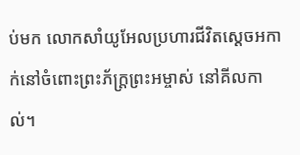ប់មក លោកសាំយូអែលប្រហារជីវិតស្ដេចអកាក់នៅចំពោះព្រះភ័ក្ត្រព្រះអម្ចាស់ នៅគីលកាល់។